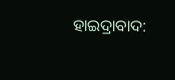ହାଇଦ୍ରାବାଦ: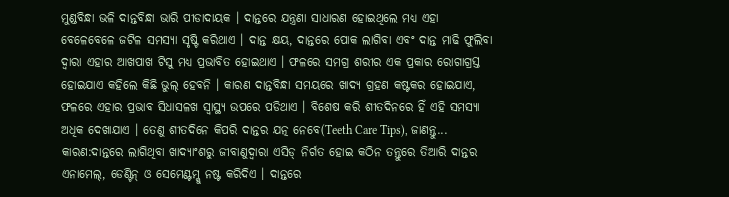ମୁଣ୍ଡବିନ୍ଧା ଭଳି ଦାନ୍ତବିନ୍ଧା ଭାରି ପୀଡାଦାୟକ । ଦାନ୍ତରେ ଯନ୍ତ୍ରଣା ସାଧାରଣ ହୋଇଥିଲେ ମଧ୍ୟ ଏହା ବେଳେବେଳେ ଜଟିଳ ସମସ୍ୟା ସୃଷ୍ଟି କରିଥାଏ । ଦାନ୍ତ କ୍ଷୟ, ଦାନ୍ତରେ ପୋକ ଲାଗିବା ଏବଂ ଦାନ୍ତ ମାଢି ଫୁଲିବା ଦ୍ବାରା ଏହାର ଆଖପାଖ ଟିସୁ ମଧ୍ୟ ପ୍ରଭାବିତ ହୋଇଥାଏ । ଫଳରେ ସମଗ୍ର ଶରୀର ଏକ ପ୍ରକାର ରୋଗାଗ୍ରସ୍ତ ହୋଇଯାଏ କହିଲେ କିଛି ଭୁଲ୍ ହେବନି । କାରଣ ଦାନ୍ତବିନ୍ଧା ସମୟରେ ଖାଦ୍ୟ ଗ୍ରହଣ କଷ୍ଟକର ହୋଇଯାଏ, ଫଳରେ ଏହାର ପ୍ରଭାବ ସିଧାସଳଖ ସ୍ବାସ୍ଥ୍ୟ ଉପରେ ପଡିଥାଏ । ବିଶେଷ କରି ଶୀତଦିନରେ ହିଁ ଏହି ସମସ୍ୟା ଅଧିକ ଦେଖାଯାଏ । ତେଣୁ ଶୀତଦିନେ କିପରି ଦାନ୍ତର ଯତ୍ନ ନେବେ(Teeth Care Tips), ଜାଣନ୍ତୁ...
କାରଣ:ଦାନ୍ତରେ ଲାଗିଥିବା ଖାଦ୍ୟାଂଶରୁ ଜୀବାଣୁଦ୍ୱାରା ଏସିଡ୍ ନିର୍ଗତ ହୋଇ କଠିନ ତନ୍ତୁରେ ତିଆରି ଦାନ୍ତର ଏନାମେଲ୍, ଡେଣ୍ଟିନ୍ ଓ ସେମେଣ୍ଟମ୍କୁ ନଷ୍ଟ କରିଦିଏ । ଦାନ୍ତରେ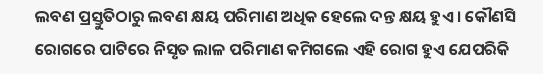ଲବଣ ପ୍ରସ୍ତୁତିଠାରୁ ଲବଣ କ୍ଷୟ ପରିମାଣ ଅଧିକ ହେଲେ ଦନ୍ତ କ୍ଷୟ ହୁଏ । କୌଣସି ରୋଗରେ ପାଟିରେ ନିସୃତ ଲାଳ ପରିମାଣ କମିଗଲେ ଏହି ରୋଗ ହୁଏ ଯେପରିକି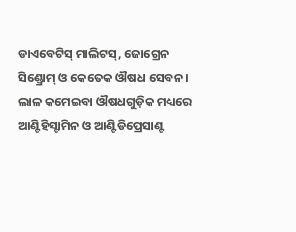ଡାଏବେଟିସ୍ ମାଲିଟସ୍, ଜୋଗ୍ରେନ ସିଣ୍ଡ୍ରୋମ୍ ଓ କେତେକ ଔଷଧ ସେବନ । ଲାଳ କମେଇବା ଔଷଧଗୁଡ଼ିକ ମଧ୍ୟରେ ଆଣ୍ଟିହିସ୍ଟାମିନ ଓ ଆଣ୍ଟିଡିପ୍ରେସାଣ୍ଟ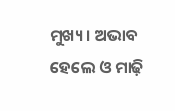ମୁଖ୍ୟ । ଅଭାବ ହେଲେ ଓ ମାଢ଼ି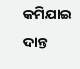କମିଯାଇ ଦାନ୍ତ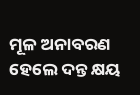ମୂଳ ଅନାବରଣ ହେଲେ ଦନ୍ତ କ୍ଷୟ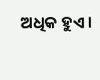ଅଧିକ ହୁଏ ।